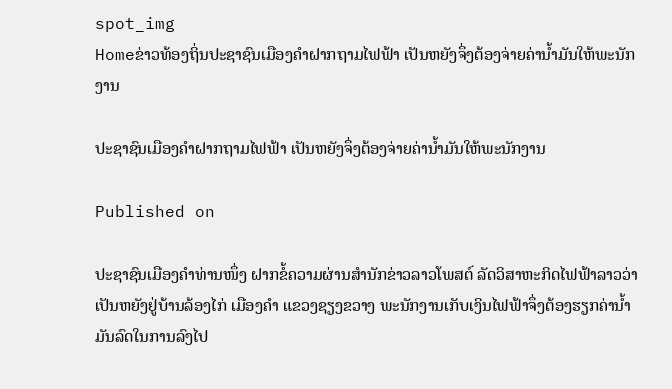spot_img
Homeຂ່າວທ້ອງຖິ່ນປະຊາຊົນເມືອງຄຳຝາກຖາມໄຟຟ້າ ເປັນຫຍັງຈຶ່ງຕ້ອງຈ່າຍຄ່ານໍ້າມັນໃຫ້ພະນັກງານ

ປະຊາຊົນເມືອງຄຳຝາກຖາມໄຟຟ້າ ເປັນຫຍັງຈຶ່ງຕ້ອງຈ່າຍຄ່ານໍ້າມັນໃຫ້ພະນັກງານ

Published on

ປະຊາຊົນເມືອງຄຳທ່ານໜຶ່ງ ຝາກຂໍ້ຄວາມຜ່ານສຳນັກຂ່າວລາວໂພສຕ໌ ລັດວິສາຫະກິດໄຟຟ້າລາວວ່າ ເປັນຫຍັງຢູ່ບ້ານລ້ອງໄກ່ ເມືອງຄຳ ແຂວງຊຽງຂວາງ ພະນັກງານເກັບເງິນໄຟຟ້າຈຶ່ງຕ້ອງຮຽກຄ່ານໍ້າມັນລົດໃນການລົງໄປ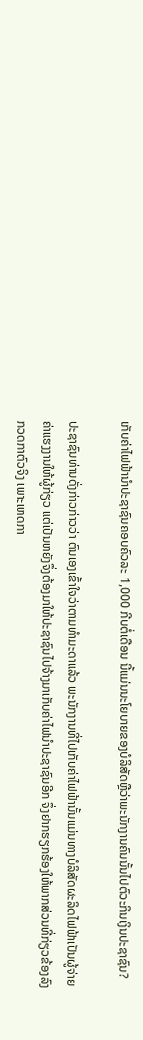ເກັບຄ່າໄຟຟ້ານຳປະຊາຊົນຄອບຄົວລະ 1,000 ກີບຕໍ່ເດືອນ ນີ້ແມ່ນນະໂຍບາຍຂອງບໍລິສັດຫຼືວ່າພະນັກງານຄົນນັ້ນໄປຕົວະກິນເງິນປະຊາຊົນ?

ປະຊາຊົນທ່ານດັ່ງກ່າວກ່າວວ່າ ຕົນເອງເຂົ້າໃຈວ່າຕາມທຳມະດາແລ້ວ ພະນັກງານທີ່ໄປເກັບຄ່າໄຟຟ້ານັ້ນແມ່ນທາງບໍລິສັດຜະລິດໄຟຟ້າເປັນຜູ້ຈ່າຍຄ່າແຮງງານໃຫ້ຜູ້ກ່ຽວ ແຕ່ເປັນຫຍັງຈຶ່ງຕ້ອງມາໃຫ້ປະຊາຊົນໄປຈ້າງມາເກັບຄ່າໄຟນຳປະຊາຊົນອີກ ຈຶ່ງຢາກຮຽກຮ້ອງໃຫ້ພາກສ່ວນທີ່ກ່ຽວຂ້ອງລົງກວດກາຕົວຈິງ ເພາະເຫດກາ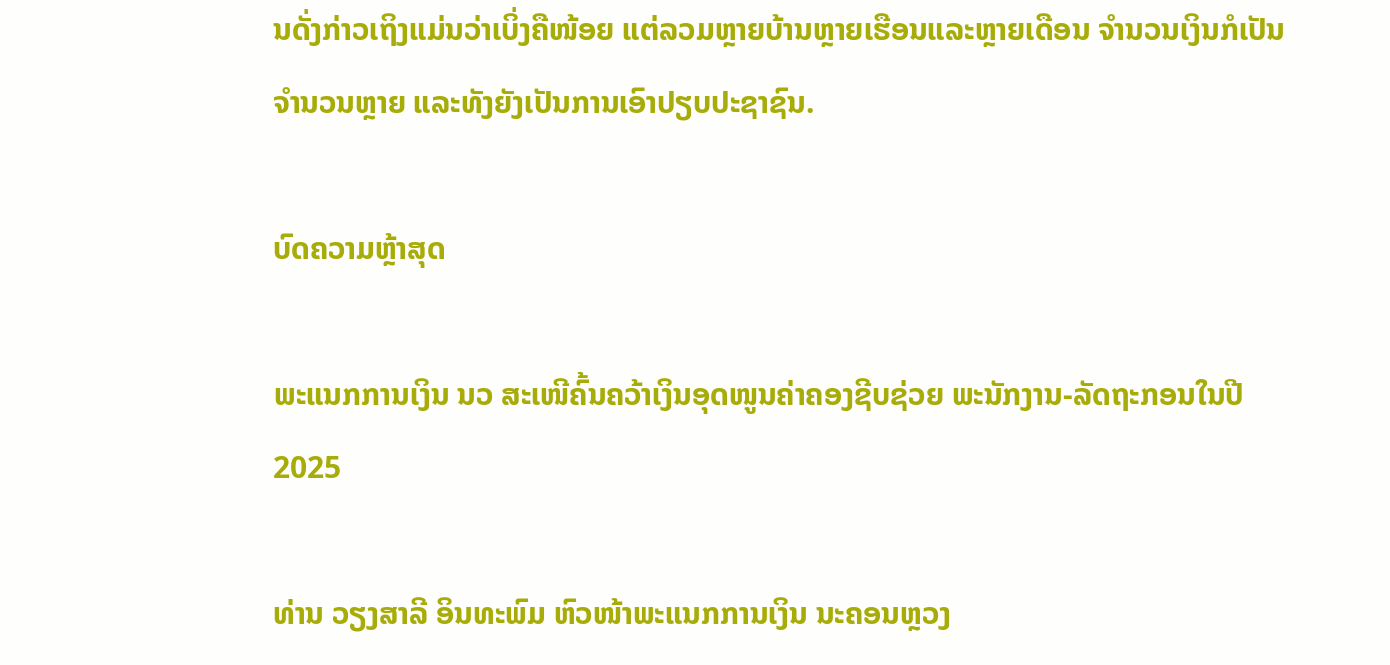ນດັ່ງກ່າວເຖິງແມ່ນວ່າເບິ່ງຄືໜ້ອຍ ແຕ່ລວມຫຼາຍບ້ານຫຼາຍເຮືອນແລະຫຼາຍເດືອນ ຈຳນວນເງິນກໍເປັນຈຳນວນຫຼາຍ ແລະທັງຍັງເປັນການເອົາປຽບປະຊາຊົນ.

ບົດຄວາມຫຼ້າສຸດ

ພະແນກການເງິນ ນວ ສະເໜີຄົ້ນຄວ້າເງິນອຸດໜູນຄ່າຄອງຊີບຊ່ວຍ ພະນັກງານ-ລັດຖະກອນໃນປີ 2025

ທ່ານ ວຽງສາລີ ອິນທະພົມ ຫົວໜ້າພະແນກການເງິນ ນະຄອນຫຼວງ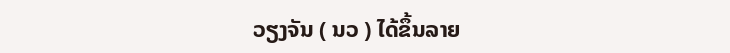ວຽງຈັນ ( ນວ ) ໄດ້ຂຶ້ນລາຍ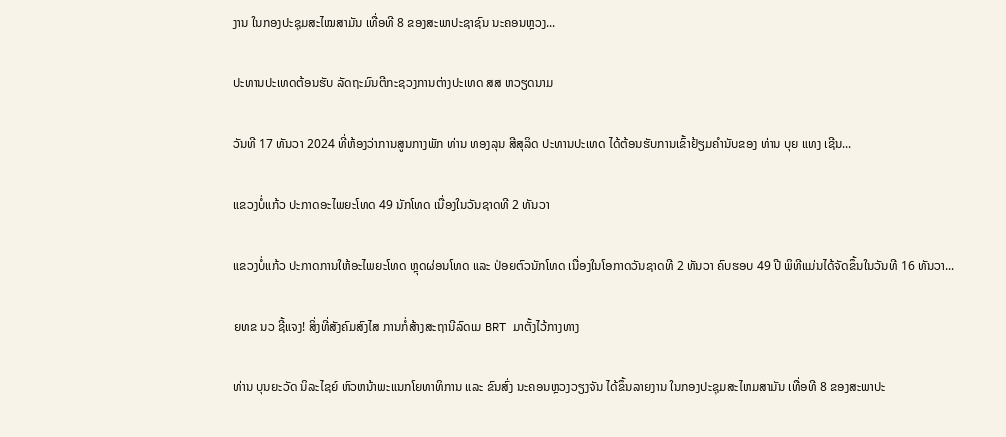ງານ ໃນກອງປະຊຸມສະໄໝສາມັນ ເທື່ອທີ 8 ຂອງສະພາປະຊາຊົນ ນະຄອນຫຼວງ...

ປະທານປະເທດຕ້ອນຮັບ ລັດຖະມົນຕີກະຊວງການຕ່າງປະເທດ ສສ ຫວຽດນາມ

ວັນທີ 17 ທັນວາ 2024 ທີ່ຫ້ອງວ່າການສູນກາງພັກ ທ່ານ ທອງລຸນ ສີສຸລິດ ປະທານປະເທດ ໄດ້ຕ້ອນຮັບການເຂົ້າຢ້ຽມຄຳນັບຂອງ ທ່ານ ບຸຍ ແທງ ເຊີນ...

ແຂວງບໍ່ແກ້ວ ປະກາດອະໄພຍະໂທດ 49 ນັກໂທດ ເນື່ອງໃນວັນຊາດທີ 2 ທັນວາ

ແຂວງບໍ່ແກ້ວ ປະກາດການໃຫ້ອະໄພຍະໂທດ ຫຼຸດຜ່ອນໂທດ ແລະ ປ່ອຍຕົວນັກໂທດ ເນື່ອງໃນໂອກາດວັນຊາດທີ 2 ທັນວາ ຄົບຮອບ 49 ປີ ພິທີແມ່ນໄດ້ຈັດຂຶ້ນໃນວັນທີ 16 ທັນວາ...

ຍທຂ ນວ ຊີ້ແຈງ! ສິ່ງທີ່ສັງຄົມສົງໄສ ການກໍ່ສ້າງສະຖານີລົດເມ BRT ມາຕັ້ງໄວ້ກາງທາງ

ທ່ານ ບຸນຍະວັດ ນິລະໄຊຍ໌ ຫົວຫນ້າພະແນກໂຍທາທິການ ແລະ ຂົນສົ່ງ ນະຄອນຫຼວງວຽງຈັນ ໄດ້ຂຶ້ນລາຍງານ ໃນກອງປະຊຸມສະໄຫມສາມັນ ເທື່ອທີ 8 ຂອງສະພາປະ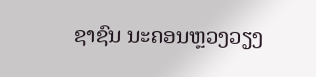ຊາຊົນ ນະຄອນຫຼວງວຽງ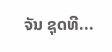ຈັນ ຊຸດທີ...